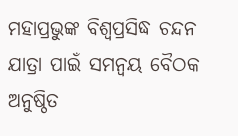ମହାପ୍ରଭୁଙ୍କ ବିଶ୍ବପ୍ରସିଦ୍ଧ ଚନ୍ଦନ ଯାତ୍ରା ପାଇଁ ସମନ୍ବୟ ବୈଠକ ଅନୁଷ୍ଠିତ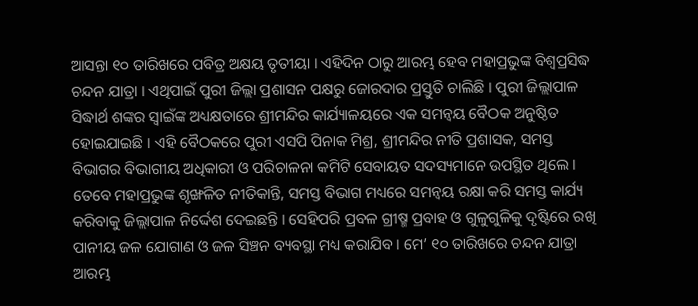ଆସନ୍ତା ୧୦ ତାରିଖରେ ପବିତ୍ର ଅକ୍ଷୟ ତୃତୀୟା । ଏହିଦିନ ଠାରୁ ଆରମ୍ଭ ହେବ ମହାପ୍ରଭୁଙ୍କ ବିଶ୍ବପ୍ରସିଦ୍ଧ ଚନ୍ଦନ ଯାତ୍ରା । ଏଥିପାଇଁ ପୁରୀ ଜିଲ୍ଲା ପ୍ରଶାସନ ପକ୍ଷରୁ ଜୋରଦାର ପ୍ରସ୍ତୁତି ଚାଲିଛି । ପୁରୀ ଜିଲ୍ଲାପାଳ ସିଦ୍ଧାର୍ଥ ଶଙ୍କର ସ୍ବାଇଁଙ୍କ ଅଧ୍ୟକ୍ଷତାରେ ଶ୍ରୀମନ୍ଦିର କାର୍ଯ୍ୟାଳୟରେ ଏକ ସମନ୍ବୟ ବୈଠକ ଅନୁଷ୍ଠିତ ହୋଇଯାଇଛି । ଏହି ବୈଠକରେ ପୁରୀ ଏସପି ପିନାକ ମିଶ୍ର, ଶ୍ରୀମନ୍ଦିର ନୀତି ପ୍ରଶାସକ, ସମସ୍ତ ବିଭାଗର ବିଭାଗୀୟ ଅଧିକାରୀ ଓ ପରିଚାଳନା କମିଟି ସେବାୟତ ସଦସ୍ୟମାନେ ଉପସ୍ଥିତ ଥିଲେ ।
ତେବେ ମହାପ୍ରଭୁଙ୍କ ଶୃଙ୍ଖଳିତ ନୀତିକାନ୍ତି, ସମସ୍ତ ବିଭାଗ ମଧ୍ୟରେ ସମନ୍ବୟ ରକ୍ଷା କରି ସମସ୍ତ କାର୍ଯ୍ୟ କରିବାକୁ ଜିଲ୍ଲାପାଳ ନିର୍ଦ୍ଦେଶ ଦେଇଛନ୍ତି । ସେହିପରି ପ୍ରବଳ ଗ୍ରୀଷ୍ମ ପ୍ରବାହ ଓ ଗୁଳୁଗୁଳିକୁ ଦୃଷ୍ଟିରେ ରଖି ପାନୀୟ ଜଳ ଯୋଗାଣ ଓ ଜଳ ସିଞ୍ଚନ ବ୍ୟବସ୍ଥା ମଧ୍ୟ କରାଯିବ । ମେ’ ୧୦ ତାରିଖରେ ଚନ୍ଦନ ଯାତ୍ରା ଆରମ୍ଭ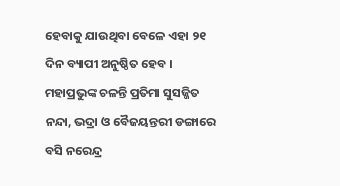ହେବାକୁ ଯାଉଥିବା ବେଳେ ଏହା ୨୧ ଦିନ ବ୍ୟାପୀ ଅନୁଷ୍ଠିତ ହେବ । ମହାପ୍ରଭୁଙ୍କ ଚଳନ୍ତି ପ୍ରତିମା ସୁସଜ୍ଜିତ ନନ୍ଦା, ଭଦ୍ରା ଓ ବୈଜୟନ୍ତରୀ ଡଙ୍ଗାରେ ବସି ନରେନ୍ଦ୍ର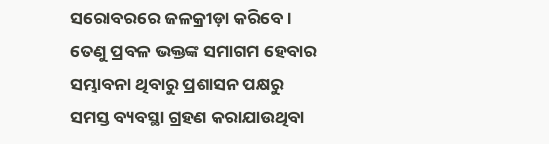ସରୋବରରେ ଜଳକ୍ରୀଡ଼ା କରିବେ । ତେଣୁ ପ୍ରବଳ ଭକ୍ତଙ୍କ ସମାଗମ ହେବାର ସମ୍ଭାବନା ଥିବାରୁ ପ୍ରଶାସନ ପକ୍ଷରୁ ସମସ୍ତ ବ୍ୟବସ୍ଥା ଗ୍ରହଣ କରାଯାଉଥିବା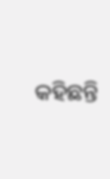କହିଛନ୍ତି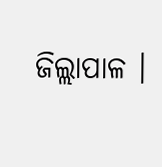ଜିଲ୍ଲାପାଳ ।